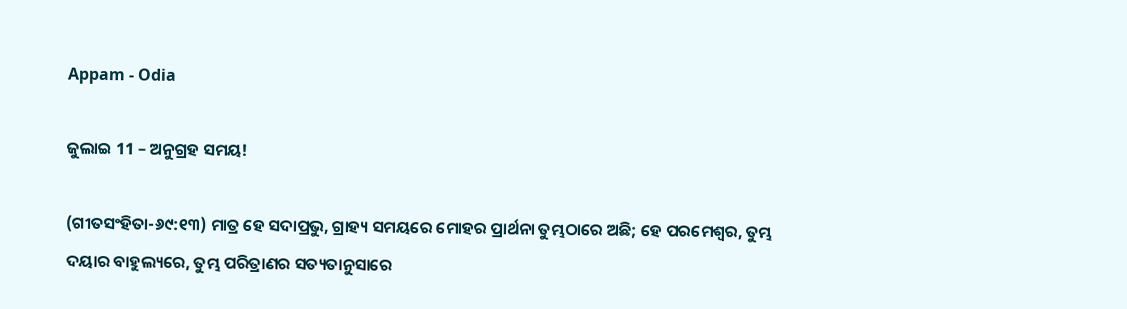Appam - Odia

ଜୁଲାଇ 11 – ଅନୁଗ୍ରହ ସମୟ!

(ଗୀତସଂହିତା-୬୯:୧୩) ମାତ୍ର ହେ ସଦାପ୍ରଭୁ, ଗ୍ରାହ୍ୟ ସମୟରେ ମୋହର ପ୍ରାର୍ଥନା ତୁମ୍ଭଠାରେ ଅଛି; ହେ ପରମେଶ୍ୱର, ତୁମ୍ଭ ଦୟାର ବାହୁଲ୍ୟରେ, ତୁମ୍ଭ ପରିତ୍ରାଣର ସତ୍ୟତାନୁସାରେ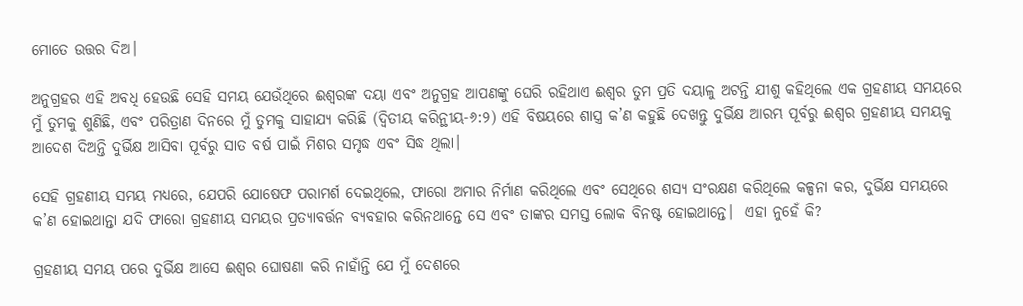ମୋତେ ଉତ୍ତର ଦିଅ।

ଅନୁଗ୍ରହର ଏହି ଅବଧି ହେଉଛି ସେହି ସମୟ ଯେଉଁଥିରେ ଈଶ୍ବରଙ୍କ ଦୟା ଏବଂ ଅନୁଗ୍ରହ ଆପଣଙ୍କୁ ଘେରି ରହିଥାଏ ଈଶ୍ୱର ତୁମ ପ୍ରତି ଦୟାଳୁ ଅଟନ୍ତି ଯୀଶୁ କହିଥିଲେ ଏକ ଗ୍ରହଣୀୟ ସମୟରେ ମୁଁ ତୁମକୁ ଶୁଣିଛି, ଏବଂ ପରିତ୍ରାଣ ଦିନରେ ମୁଁ ତୁମକୁ ସାହାଯ୍ୟ କରିଛି (ଦ୍ଵିତୀୟ କରିନ୍ଥୀୟ-୬:୨) ଏହି ବିଷୟରେ ଶାସ୍ତ୍ର କ’ଣ କହୁଛି ଦେଖନ୍ତୁ ଦୁର୍ଭିକ୍ଷ ଆରମ୍ଭ ପୂର୍ବରୁ ଈଶ୍ବର ଗ୍ରହଣୀୟ ସମୟକୁ ଆଦେଶ ଦିଅନ୍ତି ଦୁର୍ଭିକ୍ଷ ଆସିବା ପୂର୍ବରୁ ସାତ ବର୍ଷ ପାଇଁ ମିଶର ସମୃଦ୍ଧ ଏବଂ ସିଦ୍ଧ ଥିଲା।

ସେହି ଗ୍ରହଣୀୟ ସମୟ ମଧ୍ୟରେ, ଯେପରି ଯୋଷେଫ ପରାମର୍ଶ ଦେଇଥିଲେ, ଫାରୋ ଅମାର ନିର୍ମାଣ କରିଥିଲେ ଏବଂ ସେଥିରେ ଶସ୍ୟ ସଂରକ୍ଷଣ କରିଥିଲେ କଳ୍ପନା କର, ଦୁର୍ଭିକ୍ଷ ସମୟରେ କ’ଣ ହୋଇଥାନ୍ତା ଯଦି ଫାରୋ ଗ୍ରହଣୀୟ ସମୟର ପ୍ରତ୍ୟାବର୍ତ୍ତନ ବ୍ୟବହାର କରିନଥାନ୍ତେ ସେ ଏବଂ ତାଙ୍କର ସମସ୍ତ ଲୋକ ବିନଷ୍ଟ ହୋଇଥାନ୍ତେ।  ଏହା ନୁହେଁ କି?

ଗ୍ରହଣୀୟ ସମୟ ପରେ ଦୁର୍ଭିକ୍ଷ ଆସେ ଈଶ୍ବର ଘୋଷଣା କରି ନାହାଁନ୍ତି ଯେ ମୁଁ ଦେଶରେ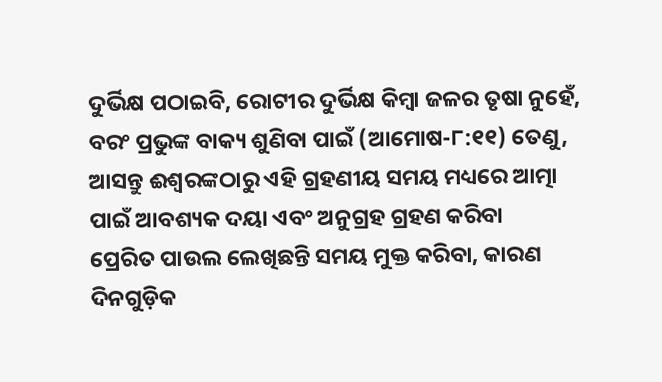ଦୁର୍ଭିକ୍ଷ ପଠାଇବି, ରୋଟୀର ଦୁର୍ଭିକ୍ଷ କିମ୍ବା ଜଳର ତୃଷା ନୁହେଁ, ବରଂ ପ୍ରଭୁଙ୍କ ବାକ୍ୟ ଶୁଣିବା ପାଇଁ (ଆମୋଷ-୮:୧୧) ତେଣୁ, ଆସନ୍ତୁ ଈଶ୍ଵରଙ୍କଠାରୁ ଏହି ଗ୍ରହଣୀୟ ସମୟ ମଧ୍ୟରେ ଆତ୍ମା ପାଇଁ ଆବଶ୍ୟକ ଦୟା ଏବଂ ଅନୁଗ୍ରହ ଗ୍ରହଣ କରିବା   ପ୍ରେରିତ ପାଉଲ ଲେଖିଛନ୍ତି ସମୟ ମୁକ୍ତ କରିବା, କାରଣ ଦିନଗୁଡ଼ିକ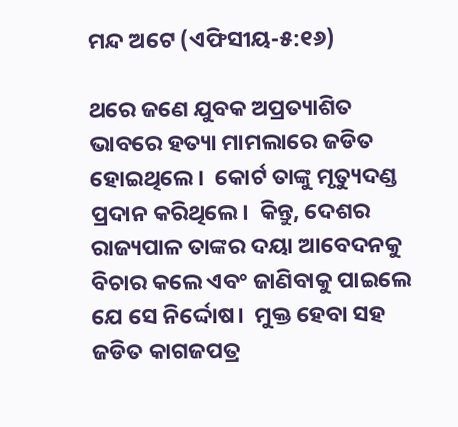ମନ୍ଦ ଅଟେ (ଏଫିସୀୟ-୫:୧୬)

ଥରେ ଜଣେ ଯୁବକ ଅପ୍ରତ୍ୟାଶିତ ଭାବରେ ହତ୍ୟା ମାମଲାରେ ଜଡିତ ହୋଇଥିଲେ।  କୋର୍ଟ ତାଙ୍କୁ ମୃତ୍ୟୁଦଣ୍ଡ ପ୍ରଦାନ କରିଥିଲେ।  କିନ୍ତୁ, ଦେଶର ରାଜ୍ୟପାଳ ତାଙ୍କର ଦୟା ଆବେଦନକୁ ବିଚାର କଲେ ଏବଂ ଜାଣିବାକୁ ପାଇଲେ ଯେ ସେ ନିର୍ଦ୍ଦୋଷ।  ମୁକ୍ତ ହେବା ସହ ଜଡିତ କାଗଜପତ୍ର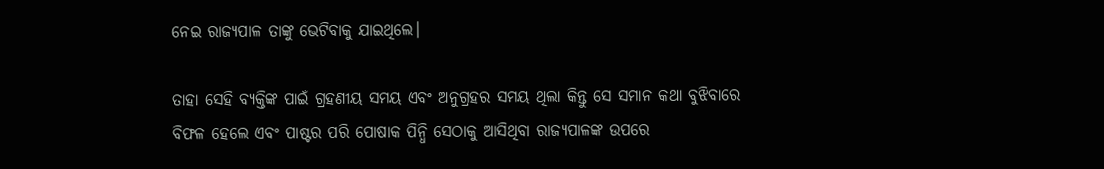ନେଇ ରାଜ୍ୟପାଳ ତାଙ୍କୁ ଭେଟିବାକୁ ଯାଇଥିଲେ।

ତାହା ସେହି ବ୍ୟକ୍ତିଙ୍କ ପାଇଁ ଗ୍ରହଣୀୟ ସମୟ ଏବଂ ଅନୁଗ୍ରହର ସମୟ ଥିଲା କିନ୍ତୁ ସେ ସମାନ କଥା ବୁଝିବାରେ ବିଫଳ ହେଲେ ଏବଂ ପାଷ୍ଟର ପରି ପୋଷାକ ପିନ୍ଧି ସେଠାକୁ ଆସିଥିବା ରାଜ୍ୟପାଳଙ୍କ ଉପରେ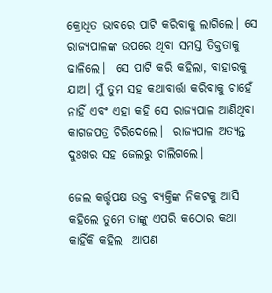କ୍ରୋଧିତ ଭାବରେ ପାଟି କରିବାକୁ ଲାଗିଲେ। ସେ ରାଜ୍ୟପାଳଙ୍କ ଉପରେ ଥିବା ସମସ୍ତ ତିକ୍ତତାକୁ ଢାଳିଲେ।  ସେ ପାଟି କରି କହିଲା, ବାହାରକୁ ଯାଅ। ମୁଁ ତୁମ ସହ କଥାବାର୍ତ୍ତା କରିବାକୁ ଚାହେଁ ନାହିଁ ଏବଂ ଏହା କହି ସେ ରାଜ୍ୟପାଳ ଆଣିଥିବା କାଗଜପତ୍ର ଚିରିଦେଲେ।  ରାଜ୍ୟପାଳ ଅତ୍ୟନ୍ତ ଦୁଃଖର ସହ ଜେଲରୁ ଚାଲିଗଲେ।

ଜେଲ କର୍ତ୍ତୃପକ୍ଷ ଉକ୍ତ ବ୍ୟକ୍ତିଙ୍କ ନିକଟକୁ ଆସି କହିଲେ ତୁମେ ତାଙ୍କୁ ଏପରି କଠୋର କଥା କାହିଁକି କହିଲ  ଆପଣ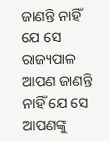ଜାଣନ୍ତି ନାହିଁ ଯେ ସେ ରାଜ୍ୟପାଳ ଆପଣ ଜାଣନ୍ତି ନାହିଁ ଯେ ସେ ଆପଣଙ୍କୁ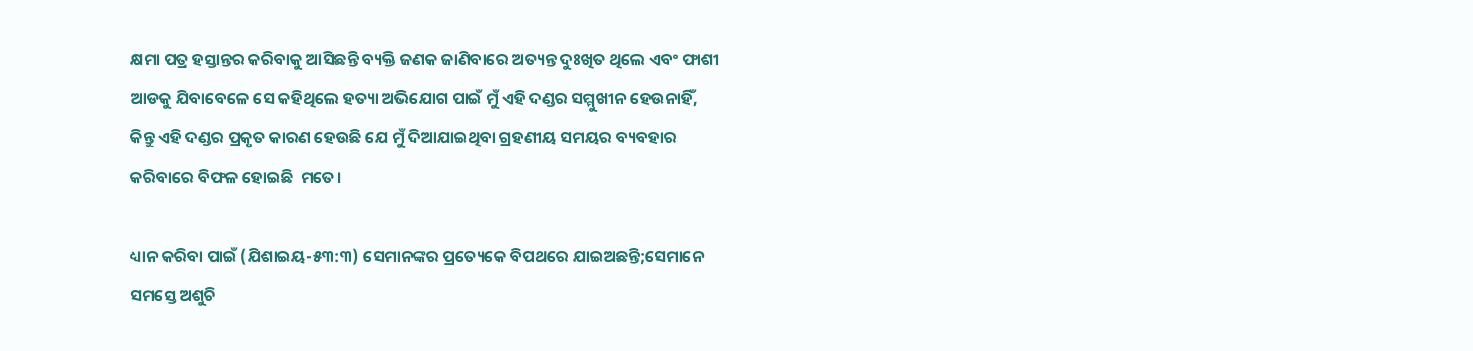କ୍ଷମା ପତ୍ର ହସ୍ତାନ୍ତର କରିବାକୁ ଆସିଛନ୍ତି ବ୍ୟକ୍ତି ଜଣକ ଜାଣିବାରେ ଅତ୍ୟନ୍ତ ଦୁଃଖିତ ଥିଲେ ଏବଂ ଫାଶୀ ଆଡକୁ ଯିବାବେଳେ ସେ କହିଥିଲେ ହତ୍ୟା ଅଭିଯୋଗ ପାଇଁ ମୁଁ ଏହି ଦଣ୍ଡର ସମ୍ମୁଖୀନ ହେଉନାହିଁ, କିନ୍ତୁ ଏହି ଦଣ୍ଡର ପ୍ରକୃତ କାରଣ ହେଉଛି ଯେ ମୁଁ ଦିଆଯାଇଥିବା ଗ୍ରହଣୀୟ ସମୟର ବ୍ୟବହାର କରିବାରେ ବିଫଳ ହୋଇଛି  ମତେ।

ଧ୍ୟାନ କରିବା ପାଇଁ (ଯିଶାଇୟ-୫୩:୩) ସେମାନଙ୍କର ପ୍ରତ୍ୟେକେ ବିପଥରେ ଯାଇଅଛନ୍ତି;ସେମାନେ ସମସ୍ତେ ଅଶୁଚି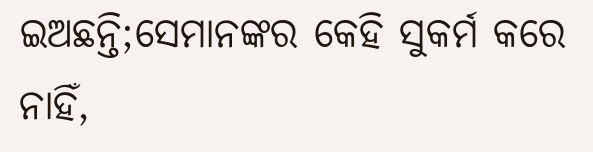ଇଅଛନ୍ତି;ସେମାନଙ୍କର କେହି ସୁକର୍ମ କରେ ନାହିଁ,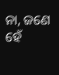ନା, ଜଣେ ହେଁ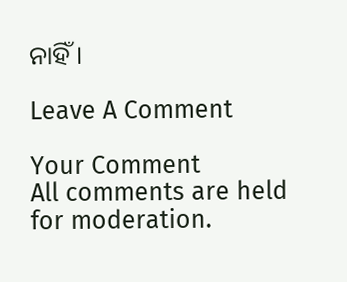ନାହିଁ।

Leave A Comment

Your Comment
All comments are held for moderation.